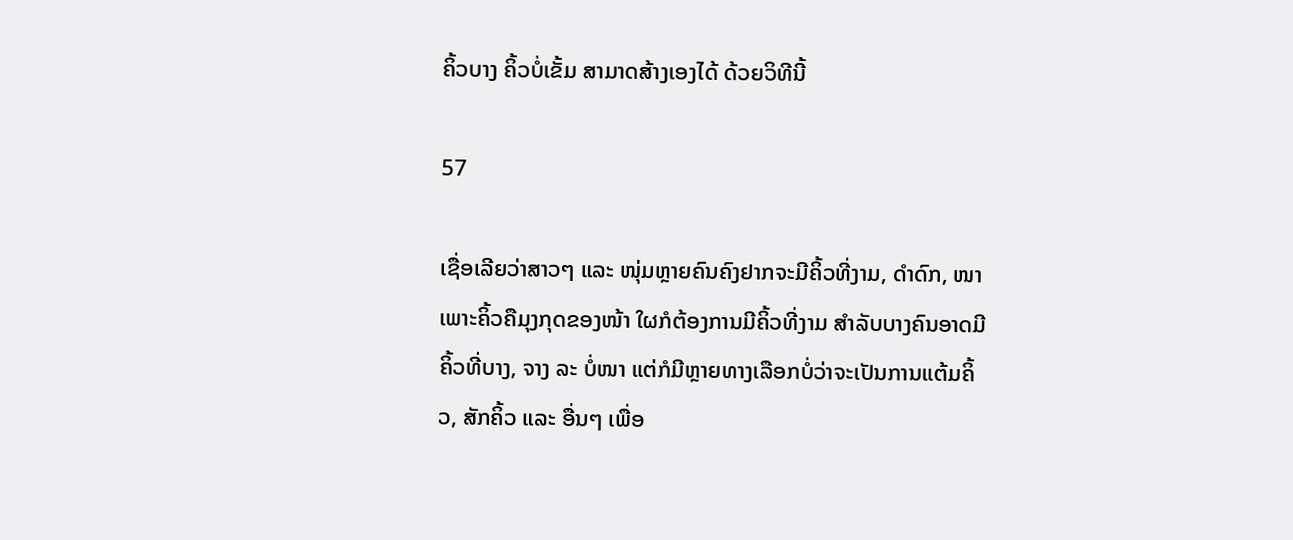ຄິ້ວບາງ ຄິ້ວບໍ່ເຂັ້ມ ສາມາດສ້າງເອງໄດ້ ດ້ວຍວິທີນີ້

57

ເຊື່ອເລີຍວ່າສາວໆ ແລະ ໜຸ່ມຫຼາຍຄົນຄົງຢາກຈະມີຄິ້ວທີ່ງາມ, ດໍາດົກ, ໜາ ເພາະຄິ້ວຄືມຸງກຸດຂອງໜ້າ ໃຜກໍຕ້ອງການມີຄິ້ວທີ່ງາມ ສໍາລັບບາງຄົນອາດມີຄິ້ວທີ່ບາງ, ຈາງ ລະ ບໍ່ໜາ ແຕ່ກໍມີຫຼາຍທາງເລືອກບໍ່ວ່າຈະເປັນການແຕ້ມຄິ້ວ, ສັກຄິ້ວ ແລະ ອື່ນໆ ເພື່ອ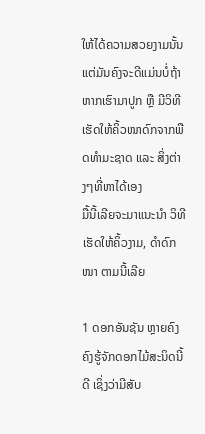ໃຫ້ໄດ້ຄວາມສວຍງາມນັ້ນ ແຕ່ມັນຄົງຈະດີແມ່ນບໍ່ຖ້າຫາກເຮົາມາປູກ ຫຼື ມີວິທີເຮັດໃຫ້ຄິ້ວໜາດົກຈາກພືດທໍາມະຊາດ ແລະ ສິ່ງຕ່າງໆທີ່ຫາໄດ້ເອງ
ມື້ນີ້ເລີຍຈະມາແນະນໍາ ວິທີເຮັດໃຫ້ຄິ້ວງາມ, ດໍາດົກໜາ ຕາມນີ້ເລີຍ

1 ດອກອັນຊັນ ຫຼາຍຄົງຄົງຮູ້ຈັກດອກໄມ້ສະນິດນີ້ດີ ເຊິ່ງວ່າມີສັບ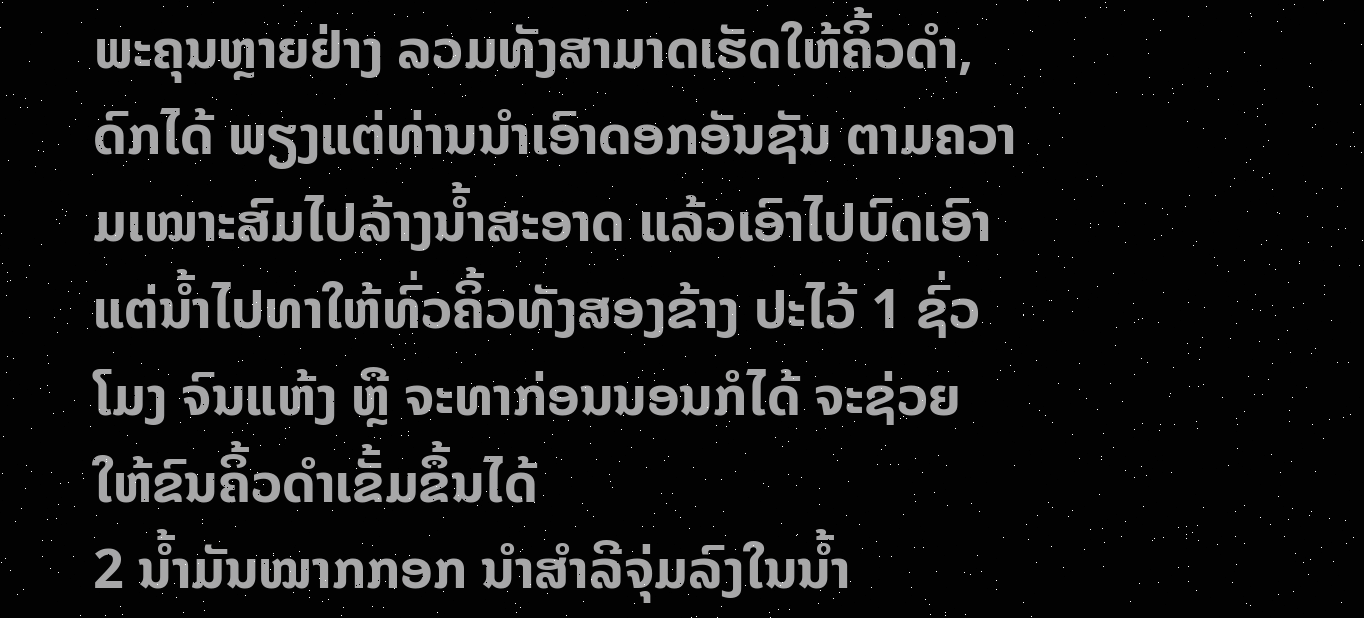ພະຄຸນຫຼາຍຢ່າງ ລວມທັງສາມາດເຮັດໃຫ້ຄິ້ວດໍາ, ດົກໄດ້ ພຽງແຕ່ທ່ານນໍາເອົາດອກອັນຊັນ ຕາມຄວາມເໝາະສົມໄປລ້າງນໍ້າສະອາດ ແລ້ວເອົາໄປບົດເອົາແຕ່ນໍ້າໄປທາໃຫ້ທົ່ວຄິ້ວທັງສອງຂ້າງ ປະໄວ້ 1 ຊົ່ວໂມງ ຈົນແຫ້ງ ຫຼື ຈະທາກ່ອນນອນກໍໄດ້ ຈະຊ່ວຍໃຫ້ຂົນຄິ້ວດໍາເຂັ້ມຂຶ້ນໄດ້
2 ນໍ້າມັນໝາກກອກ ນໍາສໍາລີຈຸ່ມລົງໃນນໍ້າ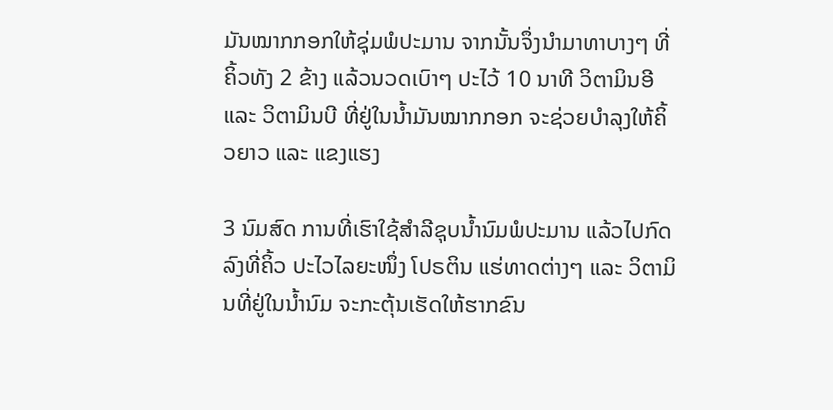ມັນໝາກກອກໃຫ້ຊຸ່ມພໍປະມານ ຈາກນັ້ນຈຶ່ງນໍາມາທາບາງໆ ທີ່ຄິ້ວທັງ 2 ຂ້າງ ແລ້ວນວດເບົາໆ ປະໄວ້ 10 ນາທີ ວິຕາມິນອີ ແລະ ວິຕາມິນບີ ທີ່ຢູ່ໃນນໍ້າມັນໝາກກອກ ຈະຊ່ວຍບໍາລຸງໃຫ້ຄິ້ວຍາວ ແລະ ແຂງແຮງ

3 ນົມສົດ ການທີ່ເຮົາໃຊ້ສໍາລີຊຸບນໍ້ານົມພໍປະມານ ແລ້ວໄປກົດລົງທີ່ຄິ້ວ ປະໄວໄລຍະໜຶ່ງ ໂປຣຕິນ ແຮ່ທາດຕ່າງໆ ແລະ ວິຕາມິນທີ່ຢູ່ໃນນໍ້ານົມ ຈະກະຕຸ້ນເຮັດໃຫ້ຮາກຂົນ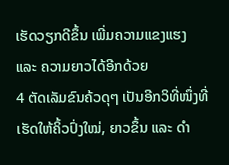ເຮັດວຽກດີຂຶ້ນ ເພີ່ມຄວາມແຂງແຮງ ແລະ ຄວາມຍາວໄດ້ອີກດ້ວຍ
4 ຕັດເລັມຂົນຄ້ວດຸໆ ເປັນອີກວິທີ່ໜຶ່ງທີ່ເຮັດໃຫ້ຄິ້ວປົ່ງໃໝ່, ຍາວຂຶ້ນ ແລະ ດໍາ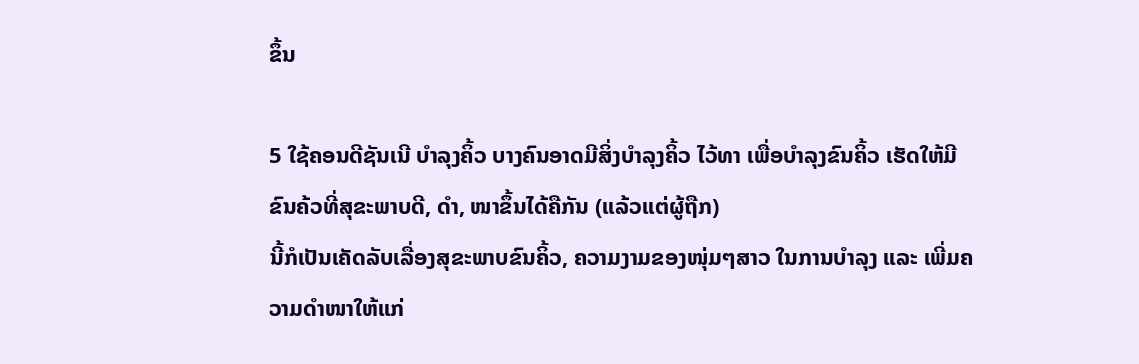ຂຶ້ນ

5 ໃຊ້ຄອນດີຊັນເນີ ບໍາລຸງຄິ້ວ ບາງຄົນອາດມີສິ່ງບໍາລຸງຄິ້ວ ໄວ້ທາ ເພື່ອບໍາລຸງຂົນຄິ້ວ ເຮັດໃຫ້ມີຂົນຄ້ວທີ່ສຸຂະພາບດີ, ດໍາ, ໜາຂຶ້ນໄດ້ຄືກັນ (ແລ້ວແຕ່ຜູ້ຖືກ)
ນີ້ກໍເປັນເຄັດລັບເລື່ອງສຸຂະພາບຂົນຄິ້ວ, ຄວາມງາມຂອງໜຸ່ມໆສາວ ໃນການບໍາລຸງ ແລະ ເພີ່ມຄວາມດໍາໜາໃຫ້ແກ່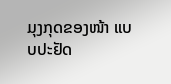ມຸງກຸດຂອງໜ້າ ແບບປະຢັດ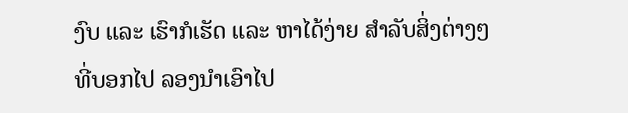ງົບ ແລະ ເຮົາກໍເຮັດ ແລະ ຫາໄດ້ງ່າຍ ສໍາລັບສິ່ງຕ່າງໆທີ່ບອກໄປ ລອງນໍາເອົາໄປ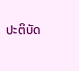ປະຕິບັດ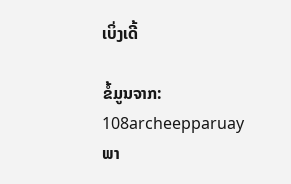ເບິ່ງເດີ້

ຂໍ້ມູນຈາກ: 108archeepparuay
ພາ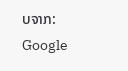ບຈາກ: Google